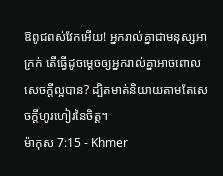ឱពូជពស់វែកអើយ! អ្នករាល់គ្នាជាមនុស្សអាក្រក់ តើធ្វើដូចម្ដេចឲ្យអ្នករាល់គ្នាអាចពោលសេចក្ដីល្អបាន? ដ្បិតមាត់និយាយតាមតែសេចក្ដីហូរហៀរនៃចិត្ដ។
ម៉ាកុស 7:15 - Khmer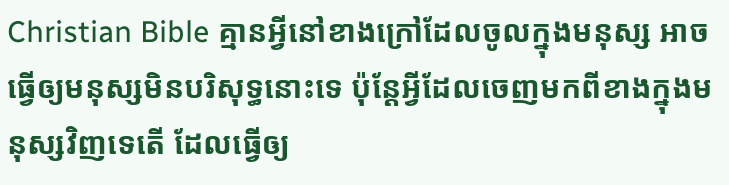Christian Bible គ្មានអ្វីនៅខាងក្រៅដែលចូលក្នុងមនុស្ស អាចធ្វើឲ្យមនុស្សមិនបរិសុទ្ធនោះទេ ប៉ុន្ដែអ្វីដែលចេញមកពីខាងក្នុងមនុស្សវិញទេតើ ដែលធ្វើឲ្យ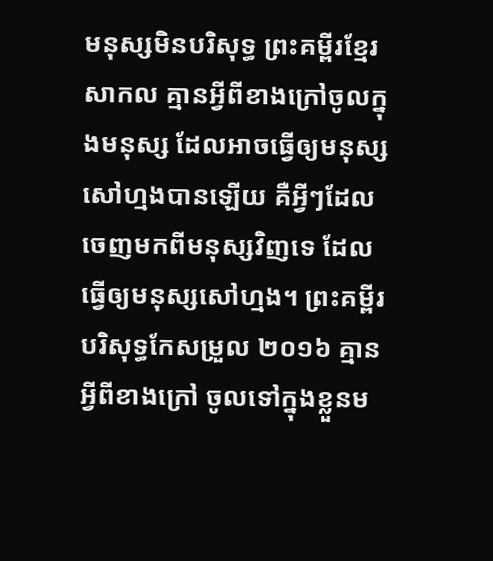មនុស្សមិនបរិសុទ្ធ ព្រះគម្ពីរខ្មែរសាកល គ្មានអ្វីពីខាងក្រៅចូលក្នុងមនុស្ស ដែលអាចធ្វើឲ្យមនុស្សសៅហ្មងបានឡើយ គឺអ្វីៗដែលចេញមកពីមនុស្សវិញទេ ដែលធ្វើឲ្យមនុស្សសៅហ្មង។ ព្រះគម្ពីរបរិសុទ្ធកែសម្រួល ២០១៦ គ្មានអ្វីពីខាងក្រៅ ចូលទៅក្នុងខ្លួនម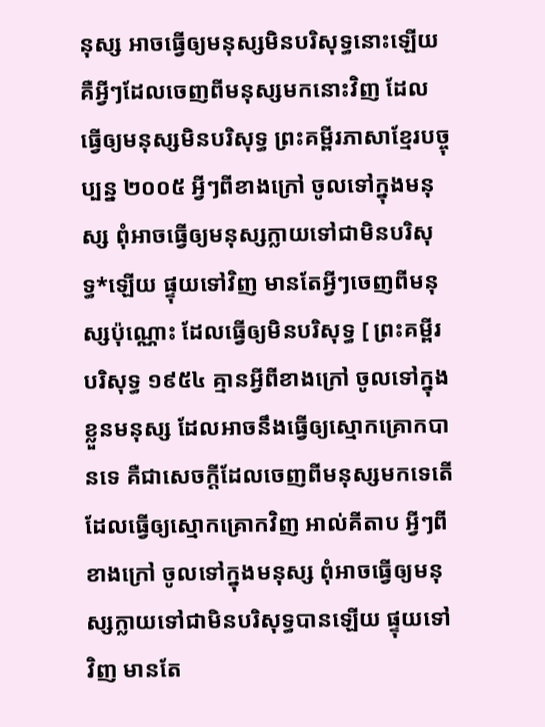នុស្ស អាចធ្វើឲ្យមនុស្សមិនបរិសុទ្ធនោះឡើយ គឺអ្វីៗដែលចេញពីមនុស្សមកនោះវិញ ដែលធ្វើឲ្យមនុស្សមិនបរិសុទ្ធ ព្រះគម្ពីរភាសាខ្មែរបច្ចុប្បន្ន ២០០៥ អ្វីៗពីខាងក្រៅ ចូលទៅក្នុងមនុស្ស ពុំអាចធ្វើឲ្យមនុស្សក្លាយទៅជាមិនបរិសុទ្ធ*ឡើយ ផ្ទុយទៅវិញ មានតែអ្វីៗចេញពីមនុស្សប៉ុណ្ណោះ ដែលធ្វើឲ្យមិនបរិសុទ្ធ [ ព្រះគម្ពីរបរិសុទ្ធ ១៩៥៤ គ្មានអ្វីពីខាងក្រៅ ចូលទៅក្នុងខ្លួនមនុស្ស ដែលអាចនឹងធ្វើឲ្យស្មោកគ្រោកបានទេ គឺជាសេចក្ដីដែលចេញពីមនុស្សមកទេតើ ដែលធ្វើឲ្យស្មោកគ្រោកវិញ អាល់គីតាប អ្វីៗពីខាងក្រៅ ចូលទៅក្នុងមនុស្ស ពុំអាចធ្វើឲ្យមនុស្សក្លាយទៅជាមិនបរិសុទ្ធបានឡើយ ផ្ទុយទៅវិញ មានតែ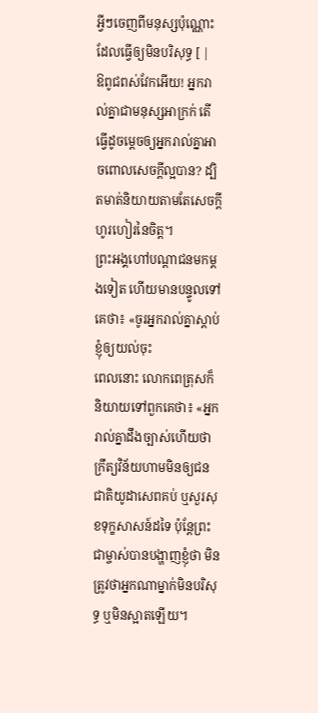អ្វីៗចេញពីមនុស្សប៉ុណ្ណោះ ដែលធ្វើឲ្យមិនបរិសុទ្ធ [ |
ឱពូជពស់វែកអើយ! អ្នករាល់គ្នាជាមនុស្សអាក្រក់ តើធ្វើដូចម្ដេចឲ្យអ្នករាល់គ្នាអាចពោលសេចក្ដីល្អបាន? ដ្បិតមាត់និយាយតាមតែសេចក្ដីហូរហៀរនៃចិត្ដ។
ព្រះអង្គហៅបណ្ដាជនមកម្ដងទៀត ហើយមានបន្ទូលទៅគេថា៖ «ចូរអ្នករាល់គ្នាស្ដាប់ខ្ញុំឲ្យយល់ចុះ
ពេលនោះ លោកពេត្រុសក៏និយាយទៅពួកគេថា៖ «អ្នករាល់គ្នាដឹងច្បាស់ហើយថា ក្រឹត្យវិន័យហាមមិនឲ្យជនជាតិយូដាសេពគប់ ឬសួរសុខទុក្ខសាសន៍ដទៃ ប៉ុន្ដែព្រះជាម្ចាស់បានបង្ហាញខ្ញុំថា មិនត្រូវថាអ្នកណាម្នាក់មិនបរិសុទ្ធ ឬមិនស្អាតឡើយ។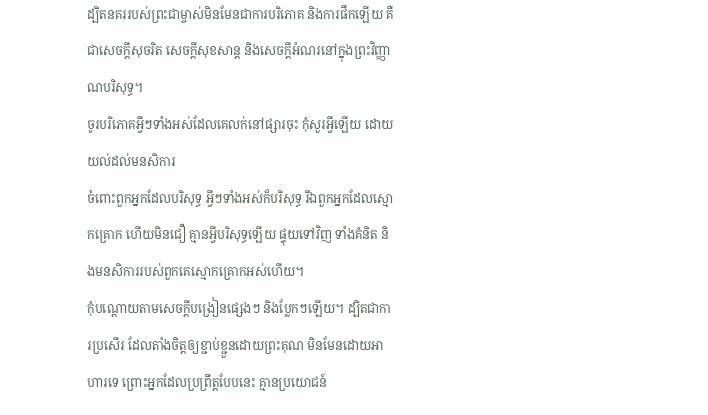ដ្បិតនគររបស់ព្រះជាម្ចាស់មិនមែនជាការបរិភោគ និងការផឹកឡើយ គឺជាសេចក្ដីសុចរិត សេចក្ដីសុខសាន្ត និងសេចក្ដីអំណរនៅក្នុងព្រះវិញ្ញាណបរិសុទ្ធ។
ចូរបរិភោគអ្វីៗទាំងអស់ដែលគេលក់នៅផ្សារចុះ កុំសួរអ្វីឡើយ ដោយយល់ដល់មនសិការ
ចំពោះពួកអ្នកដែលបរិសុទ្ធ អ្វីៗទាំងអស់ក៏បរិសុទ្ធ រីឯពួកអ្នកដែលស្មោកគ្រោក ហើយមិនជឿ គ្មានអ្វីបរិសុទ្ធឡើយ ផ្ទុយទៅវិញ ទាំងគំនិត និងមនសិការរបស់ពួកគេស្មោកគ្រោកអស់ហើយ។
កុំបណ្ដោយតាមសេចក្ដីបង្រៀនផ្សេងៗ និងប្លែកៗឡើយ។ ដ្បិតជាការប្រសើរ ដែលតាំងចិត្ដឲ្យខ្ជាប់ខ្ជួនដោយព្រះគុណ មិនមែនដោយអាហារទេ ព្រោះអ្នកដែលប្រព្រឹត្ដបែបនេះ គ្មានប្រយោជន៍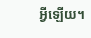អ្វីឡើយ។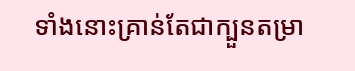ទាំងនោះគ្រាន់តែជាក្បួនតម្រា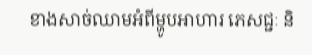ខាងសាច់ឈាមអំពីម្ហូបអាហារ ភេសជ្ជៈ និ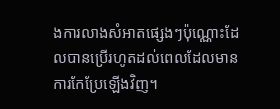ងការលាងសំអាតផ្សេងៗប៉ុណ្ណោះដែលបានប្រើរហូតដល់ពេលដែលមានការកែប្រែឡើងវិញ។